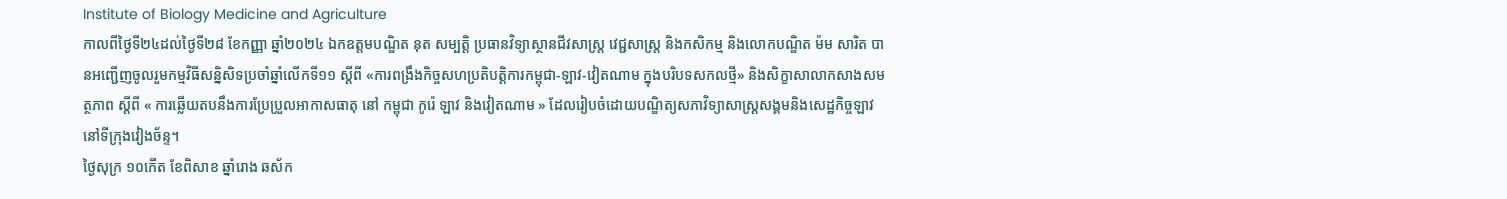Institute of Biology Medicine and Agriculture
កាលពីថ្ងៃទី២៤ដល់ថ្ងៃទី២៨ ខែកញ្ញា ឆ្នាំ២០២៤ ឯកឧត្តមបណ្ឌិត នុត សម្បត្តិ ប្រធានវិទ្យាស្ថានជីវសាស្ត្រ វេជ្ជសាស្ត្រ និងកសិកម្ម និងលោកបណ្ឌិត ម៉ម សារិត បានអញ្ជើញចូលរួមកម្មវិធីសន្និសិទប្រចាំឆ្នាំលើកទី១១ ស្តីពី «ការពង្រឹងកិច្ចសហប្រតិបត្តិការកម្ពុជា-ឡាវ-វៀតណាម ក្នុងបរិបទសកលថ្មី» និងសិក្ខាសាលាកសាងសមត្ថភាព ស្តីពី « ការឆ្លើយតបនឹងការប្រែប្រួលអាកាសធាតុ នៅ កម្ពុជា កូរ៉េ ឡាវ និងវៀតណាម » ដែលរៀបចំដោយបណ្ឌិត្យសភាវិទ្យាសាស្ត្រសង្គមនិងសេដ្ឋកិច្ចឡាវ នៅទីក្រុងវៀងច័ន្ទ។
ថ្ងៃសុក្រ ១០កើត ខែពិសាខ ឆ្នាំរោង ឆស័ក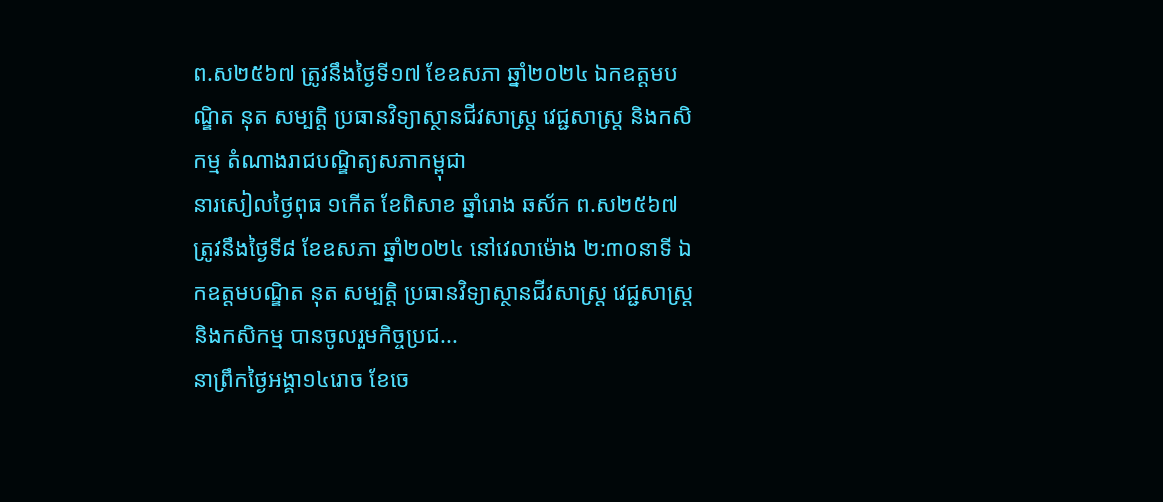ព.ស២៥៦៧ ត្រូវនឹងថ្ងៃទី១៧ ខែឧសភា ឆ្នាំ២០២៤ ឯកឧត្តមបណ្ឌិត នុត សម្បត្តិ ប្រធានវិទ្យាស្ថានជីវសាស្រ្ត វេជ្ជសាស្រ្ត និងកសិកម្ម តំណាងរាជបណ្ឌិត្យសភាកម្ពុជា
នារសៀលថ្ងៃពុធ ១កើត ខែពិសាខ ឆ្នាំរោង ឆស័ក ព.ស២៥៦៧ ត្រូវនឹងថ្ងៃទី៨ ខែឧសភា ឆ្នាំ២០២៤ នៅវេលាម៉ោង ២:៣០នាទី ឯកឧត្តមបណ្ឌិត នុត សម្បត្តិ ប្រធានវិទ្យាស្ថានជីវសាស្រ្ត វេជ្ជសាស្រ្ត និងកសិកម្ម បានចូលរួមកិច្ចប្រជ...
នាព្រឹកថ្ងៃអង្គា១៤រោច ខែចេ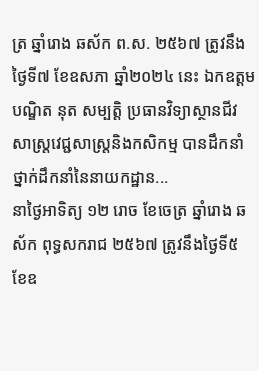ត្រ ឆ្នាំរោង ឆស័ក ព.ស. ២៥៦៧ ត្រូវនឹងថ្ងៃទី៧ ខែឧសភា ឆ្នាំ២០២៤ នេះ ឯកឧត្ដមបណ្ឌិត នុត សម្បត្តិ ប្រធានវិទ្យាស្ថានជីវសាស្រ្តវេជ្ជសាស្រ្តនិងកសិកម្ម បានដឹកនាំថ្នាក់ដឹកនាំនៃនាយកដ្ឋាន...
នាថ្ងៃអាទិត្យ ១២ រោច ខែចេត្រ ឆ្នាំរោង ឆស័ក ពុទ្ធសករាជ ២៥៦៧ ត្រូវនឹងថ្ងៃទី៥ ខែឧ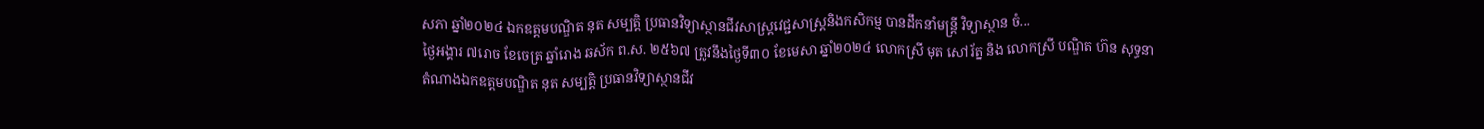សភា ឆ្នាំ២០២៤ ឯកឧត្តមបណ្ឌិត នុត សម្បត្តិ ប្រធានវិទ្យាស្ថានជីវសាស្រ្តវេជ្ជសាស្រ្តនិងកសិកម្ម បានដឹកនាំមន្រ្តី វិទ្យាស្ថាន ចំ...
ថ្ងៃអង្គារ ៧រោច ខែចេត្រ ឆ្នាំរោង ឆស័ក ព.ស. ២៥៦៧ ត្រូវនឹងថ្ងៃទី៣០ ខែមេសា ឆ្នាំ២០២៤ លោកស្រី មុត សៅរ័ត្ន និង លោកស្រី បណ្ឌិត ហ៊ន សុទ្ធនា តំណាងឯកឧត្តមបណ្ឌិត នុត សម្បត្តិ ប្រធានវិទ្យាស្ថានជីវ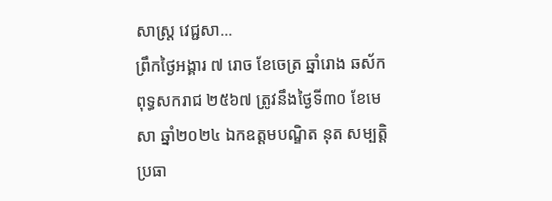សាស្រ្ត វេជ្ជសា...
ព្រឹកថ្ងៃអង្គារ ៧ រោច ខែចេត្រ ឆ្នាំរោង ឆស័ក ពុទ្ធសករាជ ២៥៦៧ ត្រូវនឹងថ្ងៃទី៣០ ខែមេសា ឆ្នាំ២០២៤ ឯកឧត្តមបណ្ឌិត នុត សម្បត្តិ ប្រធា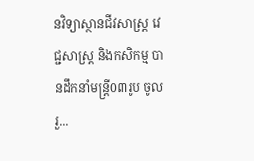នវិទ្យាស្ថានជីវសាស្រ្ត វេជ្ជសាស្រ្ត និងកសិកម្ម បានដឹកនាំមន្រ្តី0៣រូប ចូលរួ...